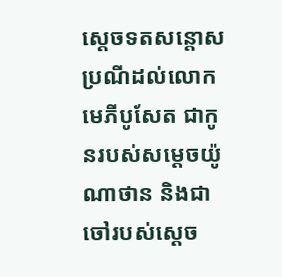ស្តេចទតសន្តោសប្រណីដល់លោកមេភីបូសែត ជាកូនរបស់សម្តេចយ៉ូណាថាន និងជាចៅរបស់ស្តេច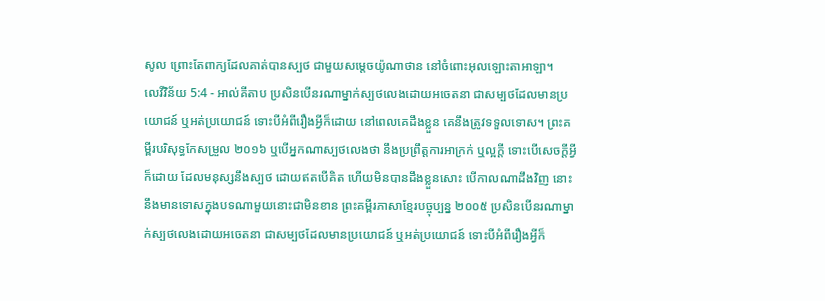សូល ព្រោះតែពាក្យដែលគាត់បានស្បថ ជាមួយសម្តេចយ៉ូណាថាន នៅចំពោះអុលឡោះតាអាឡា។
លេវីវិន័យ 5:4 - អាល់គីតាប ប្រសិនបើនរណាម្នាក់ស្បថលេងដោយអចេតនា ជាសម្បថដែលមានប្រយោជន៍ ឬអត់ប្រយោជន៍ ទោះបីអំពីរឿងអ្វីក៏ដោយ នៅពេលគេដឹងខ្លួន គេនឹងត្រូវទទួលទោស។ ព្រះគម្ពីរបរិសុទ្ធកែសម្រួល ២០១៦ ឬបើអ្នកណាស្បថលេងថា នឹងប្រព្រឹត្តការអាក្រក់ ឬល្អក្តី ទោះបើសេចក្ដីអ្វីក៏ដោយ ដែលមនុស្សនឹងស្បថ ដោយឥតបើគិត ហើយមិនបានដឹងខ្លួនសោះ បើកាលណាដឹងវិញ នោះនឹងមានទោសក្នុងបទណាមួយនោះជាមិនខាន ព្រះគម្ពីរភាសាខ្មែរបច្ចុប្បន្ន ២០០៥ ប្រសិនបើនរណាម្នាក់ស្បថលេងដោយអចេតនា ជាសម្បថដែលមានប្រយោជន៍ ឬអត់ប្រយោជន៍ ទោះបីអំពីរឿងអ្វីក៏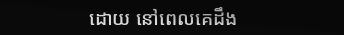ដោយ នៅពេលគេដឹង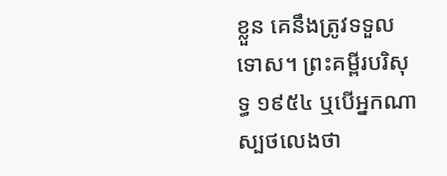ខ្លួន គេនឹងត្រូវទទួលទោស។ ព្រះគម្ពីរបរិសុទ្ធ ១៩៥៤ ឬបើអ្នកណាស្បថលេងថា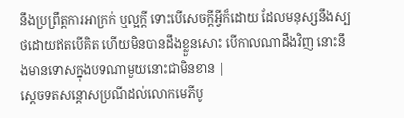នឹងប្រព្រឹត្តការអាក្រក់ ឬល្អក្តី ទោះបើសេចក្ដីអ្វីក៏ដោយ ដែលមនុស្សនឹងស្បថដោយឥតបើគិត ហើយមិនបានដឹងខ្លួនសោះ បើកាលណាដឹងវិញ នោះនឹងមានទោសក្នុងបទណាមួយនោះជាមិនខាន |
ស្តេចទតសន្តោសប្រណីដល់លោកមេភីបូ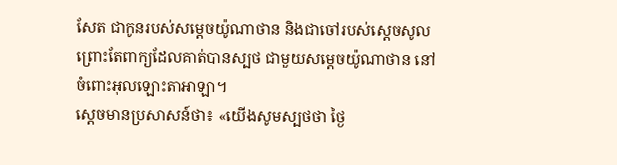សែត ជាកូនរបស់សម្តេចយ៉ូណាថាន និងជាចៅរបស់ស្តេចសូល ព្រោះតែពាក្យដែលគាត់បានស្បថ ជាមួយសម្តេចយ៉ូណាថាន នៅចំពោះអុលឡោះតាអាឡា។
ស្តេចមានប្រសាសន៍ថា៖ «យើងសូមស្បថថា ថ្ងៃ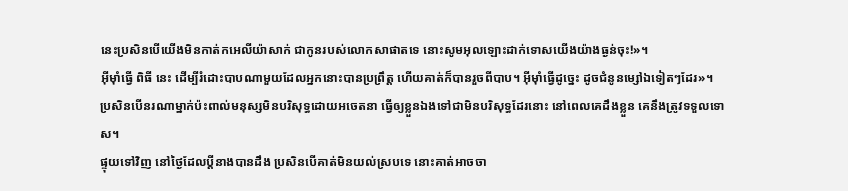នេះប្រសិនបើយើងមិនកាត់កអេលីយ៉ាសាក់ ជាកូនរបស់លោកសាផាតទេ នោះសូមអុលឡោះដាក់ទោសយើងយ៉ាងធ្ងន់ចុះ!»។
អ៊ីមុាំធ្វើ ពិធី នេះ ដើម្បីរំដោះបាបណាមួយដែលអ្នកនោះបានប្រព្រឹត្ត ហើយគាត់ក៏បានរួចពីបាប។ អ៊ីមុាំធ្វើដូច្នេះ ដូចជំនូនម្សៅឯទៀតៗដែរ»។
ប្រសិនបើនរណាម្នាក់ប៉ះពាល់មនុស្សមិនបរិសុទ្ធដោយអចេតនា ធ្វើឲ្យខ្លួនឯងទៅជាមិនបរិសុទ្ធដែរនោះ នៅពេលគេដឹងខ្លួន គេនឹងត្រូវទទួលទោស។
ផ្ទុយទៅវិញ នៅថ្ងៃដែលប្ដីនាងបានដឹង ប្រសិនបើគាត់មិនយល់ស្របទេ នោះគាត់អាចចា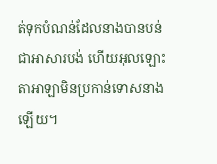ត់ទុកបំណន់ដែលនាងបានបន់ ជាអាសារបង់ ហើយអុលឡោះតាអាឡាមិនប្រកាន់ទោសនាងឡើយ។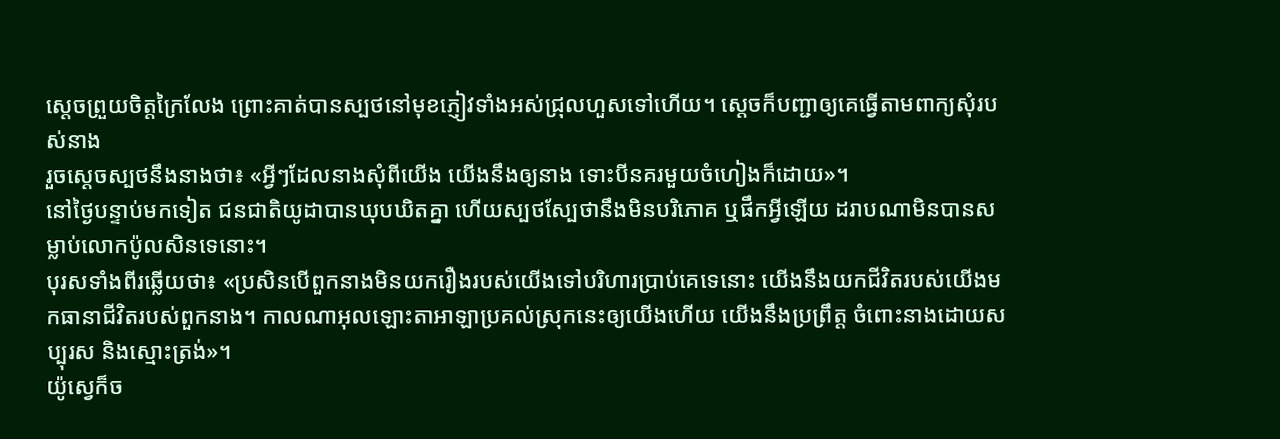ស្តេចព្រួយចិត្តក្រៃលែង ព្រោះគាត់បានស្បថនៅមុខភ្ញៀវទាំងអស់ជ្រុលហួសទៅហើយ។ ស្តេចក៏បញ្ជាឲ្យគេធ្វើតាមពាក្យសុំរបស់នាង
រួចស្ដេចស្បថនឹងនាងថា៖ «អ្វីៗដែលនាងសុំពីយើង យើងនឹងឲ្យនាង ទោះបីនគរមួយចំហៀងក៏ដោយ»។
នៅថ្ងៃបន្ទាប់មកទៀត ជនជាតិយូដាបានឃុបឃិតគ្នា ហើយស្បថស្បែថានឹងមិនបរិភោគ ឬផឹកអ្វីឡើយ ដរាបណាមិនបានសម្លាប់លោកប៉ូលសិនទេនោះ។
បុរសទាំងពីរឆ្លើយថា៖ «ប្រសិនបើពួកនាងមិនយករឿងរបស់យើងទៅបរិហារប្រាប់គេទេនោះ យើងនឹងយកជីវិតរបស់យើងមកធានាជីវិតរបស់ពួកនាង។ កាលណាអុលឡោះតាអាឡាប្រគល់ស្រុកនេះឲ្យយើងហើយ យើងនឹងប្រព្រឹត្ត ចំពោះនាងដោយសប្បុរស និងស្មោះត្រង់»។
យ៉ូស្វេក៏ច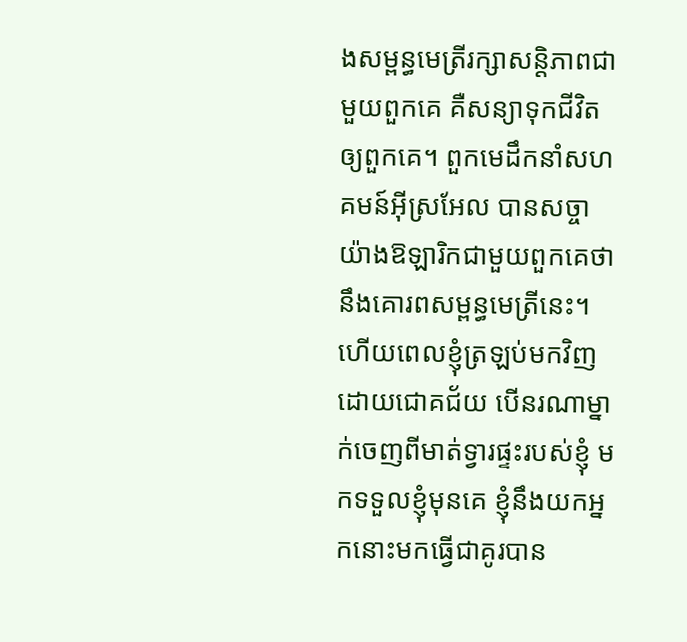ងសម្ពន្ធមេត្រីរក្សាសន្តិភាពជាមួយពួកគេ គឺសន្យាទុកជីវិតឲ្យពួកគេ។ ពួកមេដឹកនាំសហគមន៍អ៊ីស្រអែល បានសច្ចាយ៉ាងឱឡារិកជាមួយពួកគេថា នឹងគោរពសម្ពន្ធមេត្រីនេះ។
ហើយពេលខ្ញុំត្រឡប់មកវិញដោយជោគជ័យ បើនរណាម្នាក់ចេញពីមាត់ទ្វារផ្ទះរបស់ខ្ញុំ មកទទួលខ្ញុំមុនគេ ខ្ញុំនឹងយកអ្នកនោះមកធ្វើជាគូរបាន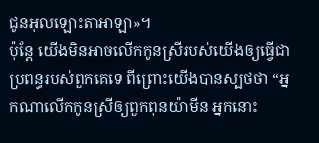ជូនអុលឡោះតាអាឡា»។
ប៉ុន្តែ យើងមិនអាចលើកកូនស្រីរបស់យើងឲ្យធ្វើជាប្រពន្ធរបស់ពួកគេទេ ពីព្រោះយើងបានស្បថថា “អ្នកណាលើកកូនស្រីឲ្យពួកពុនយ៉ាមីន អ្នកនោះ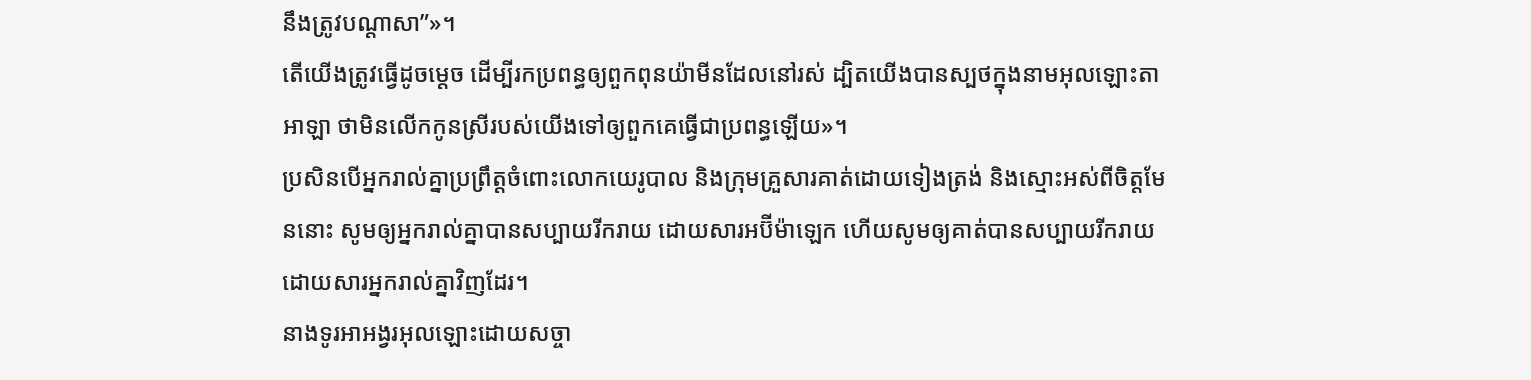នឹងត្រូវបណ្តាសា”»។
តើយើងត្រូវធ្វើដូចម្តេច ដើម្បីរកប្រពន្ធឲ្យពួកពុនយ៉ាមីនដែលនៅរស់ ដ្បិតយើងបានស្បថក្នុងនាមអុលឡោះតាអាឡា ថាមិនលើកកូនស្រីរបស់យើងទៅឲ្យពួកគេធ្វើជាប្រពន្ធឡើយ»។
ប្រសិនបើអ្នករាល់គ្នាប្រព្រឹត្តចំពោះលោកយេរូបាល និងក្រុមគ្រួសារគាត់ដោយទៀងត្រង់ និងស្មោះអស់ពីចិត្តមែននោះ សូមឲ្យអ្នករាល់គ្នាបានសប្បាយរីករាយ ដោយសារអប៊ីម៉ាឡេក ហើយសូមឲ្យគាត់បានសប្បាយរីករាយដោយសារអ្នករាល់គ្នាវិញដែរ។
នាងទូរអាអង្វរអុលឡោះដោយសច្ចា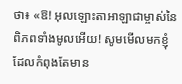ថា៖ «ឱ! អុលឡោះតាអាឡាជាម្ចាស់នៃពិភពទាំងមូលអើយ! សូមមើលមកខ្ញុំ ដែលកំពុងតែមាន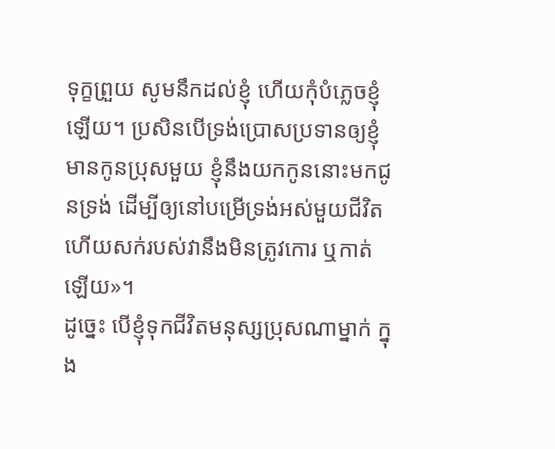ទុក្ខព្រួយ សូមនឹកដល់ខ្ញុំ ហើយកុំបំភ្លេចខ្ញុំឡើយ។ ប្រសិនបើទ្រង់ប្រោសប្រទានឲ្យខ្ញុំមានកូនប្រុសមួយ ខ្ញុំនឹងយកកូននោះមកជូនទ្រង់ ដើម្បីឲ្យនៅបម្រើទ្រង់អស់មួយជីវិត ហើយសក់របស់វានឹងមិនត្រូវកោរ ឬកាត់ឡើយ»។
ដូច្នេះ បើខ្ញុំទុកជីវិតមនុស្សប្រុសណាម្នាក់ ក្នុង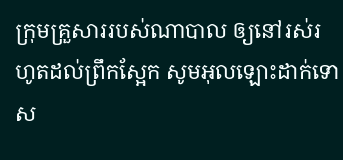ក្រុមគ្រួសាររបស់ណាបាល ឲ្យនៅរស់រហូតដល់ព្រឹកស្អែក សូមអុលឡោះដាក់ទោស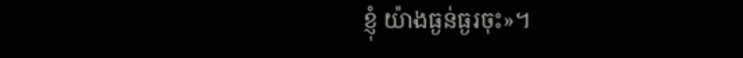ខ្ញុំ យ៉ាងធ្ងន់ធ្ងរចុះ»។